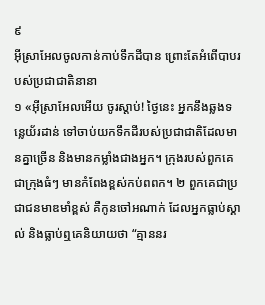៩
អ៊ីស្រាអែលចូលកាន់កាប់ទឹកដីបាន ព្រោះតែអំពើបាបរបស់ប្រជាជាតិនានា
១ «អ៊ីស្រាអែលអើយ ចូរស្ដាប់! ថ្ងៃនេះ អ្នកនឹងឆ្លងទន្លេយ័រដាន់ ទៅចាប់យកទឹកដីរបស់ប្រជាជាតិដែលមានគ្នាច្រើន និងមានកម្លាំងជាងអ្នក។ ក្រុងរបស់ពួកគេជាក្រុងធំៗ មានកំពែងខ្ពស់កប់ពពក។ ២ ពួកគេជាប្រជាជនមាឌមាំខ្ពស់ គឺកូនចៅអណាក់ ដែលអ្នកធ្លាប់ស្គាល់ និងធ្លាប់ឮគេនិយាយថា “គ្មាននរ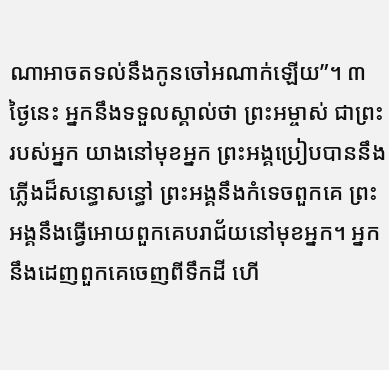ណាអាចតទល់នឹងកូនចៅអណាក់ឡើយ”។ ៣ ថ្ងៃនេះ អ្នកនឹងទទួលស្គាល់ថា ព្រះអម្ចាស់ ជាព្រះរបស់អ្នក យាងនៅមុខអ្នក ព្រះអង្គប្រៀបបាននឹងភ្លើងដ៏សន្ធោសន្ធៅ ព្រះអង្គនឹងកំទេចពួកគេ ព្រះអង្គនឹងធ្វើអោយពួកគេបរាជ័យនៅមុខអ្នក។ អ្នកនឹងដេញពួកគេចេញពីទឹកដី ហើ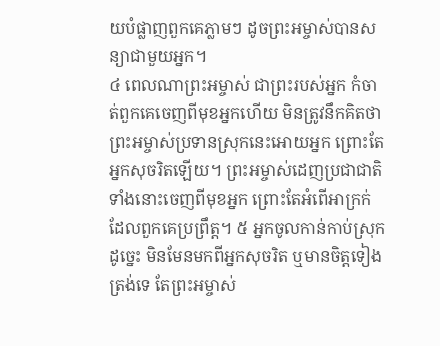យបំផ្លាញពួកគេភ្លាមៗ ដូចព្រះអម្ចាស់បានសន្យាជាមួយអ្នក។
៤ ពេលណាព្រះអម្ចាស់ ជាព្រះរបស់អ្នក កំចាត់ពួកគេចេញពីមុខអ្នកហើយ មិនត្រូវនឹកគិតថា ព្រះអម្ចាស់ប្រទានស្រុកនេះអោយអ្នក ព្រោះតែអ្នកសុចរិតឡើយ។ ព្រះអម្ចាស់ដេញប្រជាជាតិទាំងនោះចេញពីមុខអ្នក ព្រោះតែអំពើអាក្រក់ដែលពួកគេប្រព្រឹត្ត។ ៥ អ្នកចូលកាន់កាប់ស្រុកដូច្នេះ មិនមែនមកពីអ្នកសុចរិត ឬមានចិត្តទៀងត្រង់ទេ តែព្រះអម្ចាស់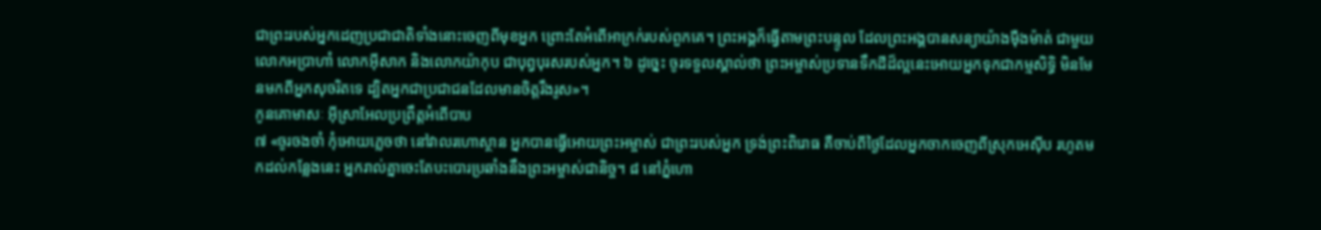ជាព្រះរបស់អ្នកដេញប្រជាជាតិទាំងនោះចេញពីមុខអ្នក ព្រោះតែអំពើអាក្រក់របស់ពួកគេ។ ព្រះអង្គក៏ធ្វើតាមព្រះបន្ទូល ដែលព្រះអង្គបានសន្យាយ៉ាងម៉ឺងម៉ាត់ ជាមួយលោកអប្រាហាំ លោកអ៊ីសាក និងលោកយ៉ាកុប ជាបុព្វបុរសរបស់អ្នក។ ៦ ដូច្នេះ ចូរទទួលស្គាល់ថា ព្រះអម្ចាស់ប្រទានទឹកដីដ៏ល្អនេះអោយអ្នកទុកជាកម្មសិទ្ធិ មិនមែនមកពីអ្នកសុចរិតទេ ដ្បិតអ្នកជាប្រជាជនដែលមានចិត្តរឹងរូស»។
កូនគោមាសៈ អ៊ីស្រាអែលប្រព្រឹត្តអំពើបាប
៧ «ចូរចងចាំ កុំអោយភ្លេចថា នៅវាលរហោស្ថាន អ្នកបានធ្វើអោយព្រះអម្ចាស់ ជាព្រះរបស់អ្នក ទ្រង់ព្រះពិរោធ គឺចាប់ពីថ្ងៃដែលអ្នកចាកចេញពីស្រុកអេស៊ីប រហូតមកដល់កន្លែងនេះ អ្នករាល់គ្នាចេះតែបះបោរប្រឆាំងនឹងព្រះអម្ចាស់ជានិច្ច។ ៨ នៅភ្នំហោ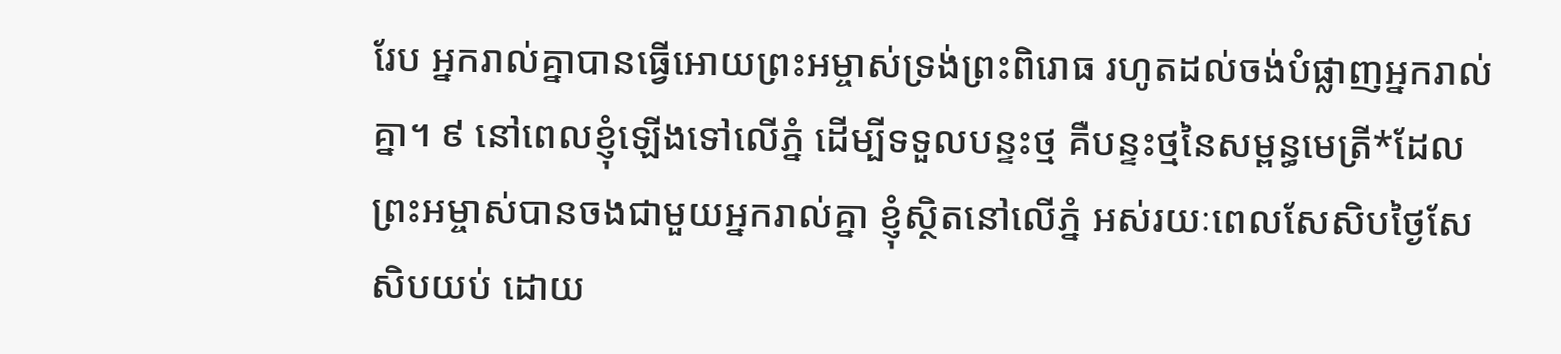រែប អ្នករាល់គ្នាបានធ្វើអោយព្រះអម្ចាស់ទ្រង់ព្រះពិរោធ រហូតដល់ចង់បំផ្លាញអ្នករាល់គ្នា។ ៩ នៅពេលខ្ញុំឡើងទៅលើភ្នំ ដើម្បីទទួលបន្ទះថ្ម គឺបន្ទះថ្មនៃសម្ពន្ធមេត្រី*ដែលព្រះអម្ចាស់បានចងជាមួយអ្នករាល់គ្នា ខ្ញុំស្ថិតនៅលើភ្នំ អស់រយៈពេលសែសិបថ្ងៃសែសិបយប់ ដោយ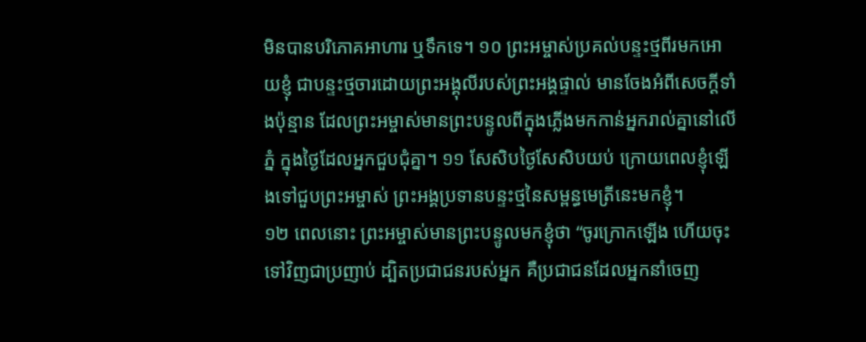មិនបានបរិភោគអាហារ ឬទឹកទេ។ ១០ ព្រះអម្ចាស់ប្រគល់បន្ទះថ្មពីរមកអោយខ្ញុំ ជាបន្ទះថ្មចារដោយព្រះអង្គុលីរបស់ព្រះអង្គផ្ទាល់ មានចែងអំពីសេចក្ដីទាំងប៉ុន្មាន ដែលព្រះអម្ចាស់មានព្រះបន្ទូលពីក្នុងភ្លើងមកកាន់អ្នករាល់គ្នានៅលើភ្នំ ក្នុងថ្ងៃដែលអ្នកជួបជុំគ្នា។ ១១ សែសិបថ្ងៃសែសិបយប់ ក្រោយពេលខ្ញុំឡើងទៅជួបព្រះអម្ចាស់ ព្រះអង្គប្រទានបន្ទះថ្មនៃសម្ពន្ធមេត្រីនេះមកខ្ញុំ។
១២ ពេលនោះ ព្រះអម្ចាស់មានព្រះបន្ទូលមកខ្ញុំថា “ចូរក្រោកឡើង ហើយចុះទៅវិញជាប្រញាប់ ដ្បិតប្រជាជនរបស់អ្នក គឺប្រជាជនដែលអ្នកនាំចេញ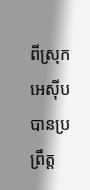ពីស្រុកអេស៊ីប បានប្រព្រឹត្ត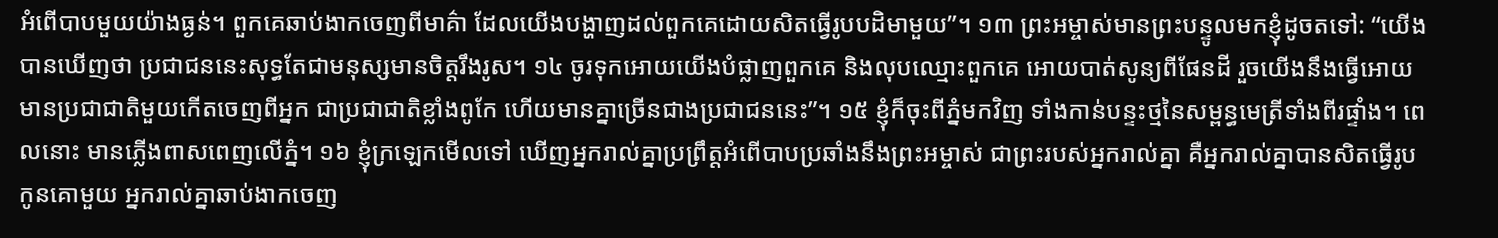អំពើបាបមួយយ៉ាងធ្ងន់។ ពួកគេឆាប់ងាកចេញពីមាគ៌ា ដែលយើងបង្ហាញដល់ពួកគេដោយសិតធ្វើរូបបដិមាមួយ”។ ១៣ ព្រះអម្ចាស់មានព្រះបន្ទូលមកខ្ញុំដូចតទៅ: “យើងបានឃើញថា ប្រជាជននេះសុទ្ធតែជាមនុស្សមានចិត្តរឹងរូស។ ១៤ ចូរទុកអោយយើងបំផ្លាញពួកគេ និងលុបឈ្មោះពួកគេ អោយបាត់សូន្យពីផែនដី រួចយើងនឹងធ្វើអោយមានប្រជាជាតិមួយកើតចេញពីអ្នក ជាប្រជាជាតិខ្លាំងពូកែ ហើយមានគ្នាច្រើនជាងប្រជាជននេះ”។ ១៥ ខ្ញុំក៏ចុះពីភ្នំមកវិញ ទាំងកាន់បន្ទះថ្មនៃសម្ពន្ធមេត្រីទាំងពីរផ្ទាំង។ ពេលនោះ មានភ្លើងពាសពេញលើភ្នំ។ ១៦ ខ្ញុំក្រឡេកមើលទៅ ឃើញអ្នករាល់គ្នាប្រព្រឹត្តអំពើបាបប្រឆាំងនឹងព្រះអម្ចាស់ ជាព្រះរបស់អ្នករាល់គ្នា គឺអ្នករាល់គ្នាបានសិតធ្វើរូបកូនគោមួយ អ្នករាល់គ្នាឆាប់ងាកចេញ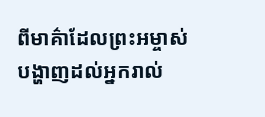ពីមាគ៌ាដែលព្រះអម្ចាស់បង្ហាញដល់អ្នករាល់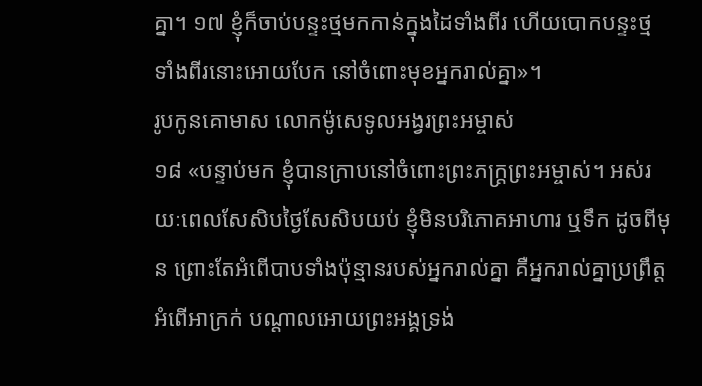គ្នា។ ១៧ ខ្ញុំក៏ចាប់បន្ទះថ្មមកកាន់ក្នុងដៃទាំងពីរ ហើយបោកបន្ទះថ្មទាំងពីរនោះអោយបែក នៅចំពោះមុខអ្នករាល់គ្នា»។
រូបកូនគោមាស លោកម៉ូសេទូលអង្វរព្រះអម្ចាស់
១៨ «បន្ទាប់មក ខ្ញុំបានក្រាបនៅចំពោះព្រះភក្ត្រព្រះអម្ចាស់។ អស់រយៈពេលសែសិបថ្ងៃសែសិបយប់ ខ្ញុំមិនបរិភោគអាហារ ឬទឹក ដូចពីមុន ព្រោះតែអំពើបាបទាំងប៉ុន្មានរបស់អ្នករាល់គ្នា គឺអ្នករាល់គ្នាប្រព្រឹត្តអំពើអាក្រក់ បណ្ដាលអោយព្រះអង្គទ្រង់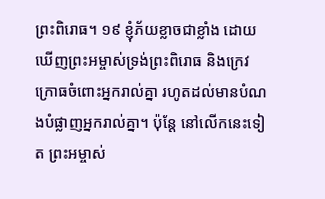ព្រះពិរោធ។ ១៩ ខ្ញុំភ័យខ្លាចជាខ្លាំង ដោយឃើញព្រះអម្ចាស់ទ្រង់ព្រះពិរោធ និងក្រេវក្រោធចំពោះអ្នករាល់គ្នា រហូតដល់មានបំណងបំផ្លាញអ្នករាល់គ្នា។ ប៉ុន្តែ នៅលើកនេះទៀត ព្រះអម្ចាស់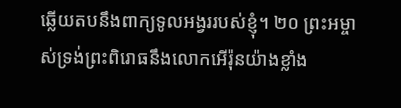ឆ្លើយតបនឹងពាក្យទូលអង្វររបស់ខ្ញុំ។ ២០ ព្រះអម្ចាស់ទ្រង់ព្រះពិរោធនឹងលោកអើរ៉ុនយ៉ាងខ្លាំង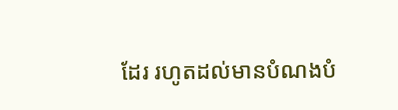ដែរ រហូតដល់មានបំណងបំ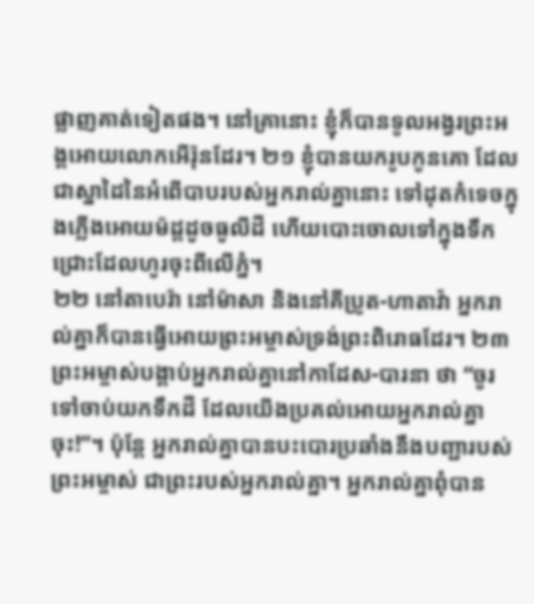ផ្លាញគាត់ទៀតផង។ នៅគ្រានោះ ខ្ញុំក៏បានទូលអង្វរព្រះអង្គអោយលោកអើរ៉ុនដែរ។ ២១ ខ្ញុំបានយករូបកូនគោ ដែលជាស្នាដៃនៃអំពើបាបរបស់អ្នករាល់គ្នានោះ ទៅដុតកំទេចក្នុងភ្លើងអោយម៉ដ្ដដូចធូលីដី ហើយបោះចោលទៅក្នុងទឹកជ្រោះដែលហូរចុះពីលើភ្នំ។
២២ នៅតាបេរ៉ា នៅម៉ាសា និងនៅគីប្រូត-ហាតាវ៉ា អ្នករាល់គ្នាក៏បានធ្វើអោយព្រះអម្ចាស់ទ្រង់ព្រះពិរោធដែរ។ ២៣ ព្រះអម្ចាស់បង្គាប់អ្នករាល់គ្នានៅកាដែស-បារនា ថា “ចូរទៅចាប់យកទឹកដី ដែលយើងប្រគល់អោយអ្នករាល់គ្នាចុះ!”។ ប៉ុន្តែ អ្នករាល់គ្នាបានបះបោរប្រឆាំងនឹងបញ្ជារបស់ព្រះអម្ចាស់ ជាព្រះរបស់អ្នករាល់គ្នា។ អ្នករាល់គ្នាពុំបាន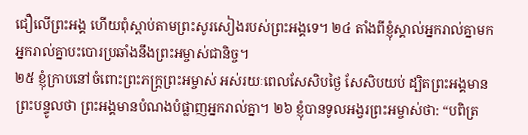ជឿលើព្រះអង្គ ហើយពុំស្ដាប់តាមព្រះសូរសៀងរបស់ព្រះអង្គទេ។ ២៤ តាំងពីខ្ញុំស្គាល់អ្នករាល់គ្នាមក អ្នករាល់គ្នាបះបោរប្រឆាំងនឹងព្រះអម្ចាស់ជានិច្ច។
២៥ ខ្ញុំក្រាបនៅចំពោះព្រះភក្ត្រព្រះអម្ចាស់ អស់រយៈពេលសែសិបថ្ងៃ សែសិបយប់ ដ្បិតព្រះអង្គមានព្រះបន្ទូលថា ព្រះអង្គមានបំណងបំផ្លាញអ្នករាល់គ្នា។ ២៦ ខ្ញុំបានទូលអង្វរព្រះអម្ចាស់ថា: “បពិត្រ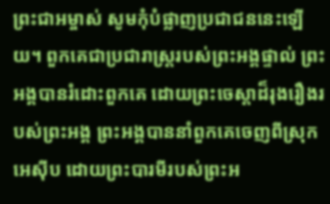ព្រះជាអម្ចាស់ សូមកុំបំផ្លាញប្រជាជននេះឡើយ។ ពួកគេជាប្រជារាស្ត្ររបស់ព្រះអង្គផ្ទាល់ ព្រះអង្គបានរំដោះពួកគេ ដោយព្រះចេស្ដាដ៏រុងរឿងរបស់ព្រះអង្គ ព្រះអង្គបាននាំពួកគេចេញពីស្រុកអេស៊ីប ដោយព្រះបារមីរបស់ព្រះអ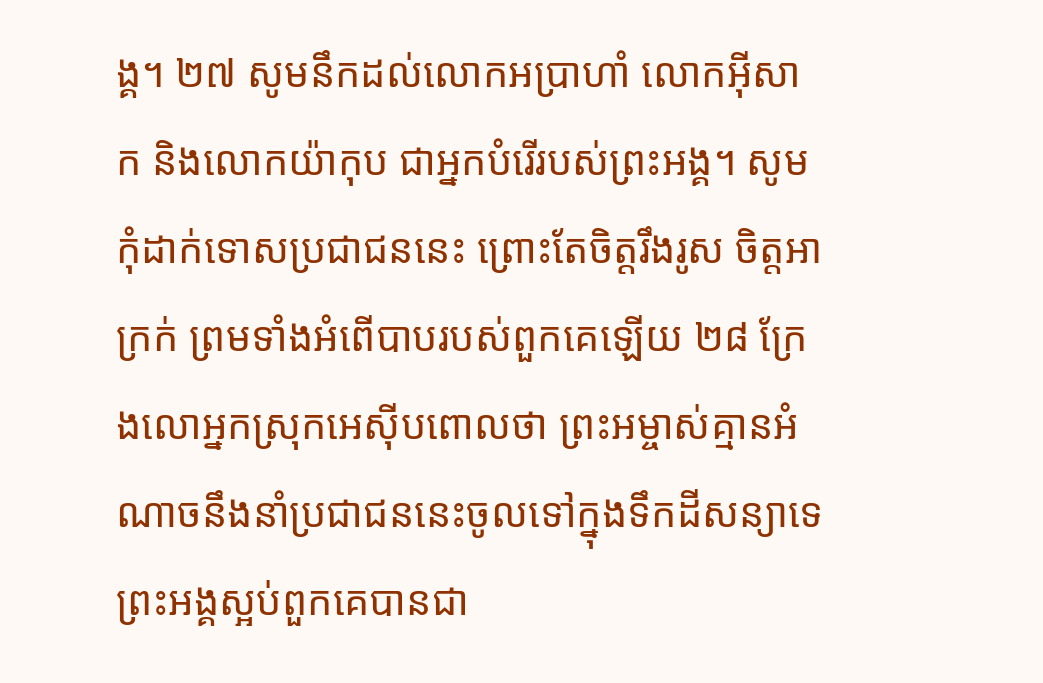ង្គ។ ២៧ សូមនឹកដល់លោកអប្រាហាំ លោកអ៊ីសាក និងលោកយ៉ាកុប ជាអ្នកបំរើរបស់ព្រះអង្គ។ សូមកុំដាក់ទោសប្រជាជននេះ ព្រោះតែចិត្តរឹងរូស ចិត្តអាក្រក់ ព្រមទាំងអំពើបាបរបស់ពួកគេឡើយ ២៨ ក្រែងលោអ្នកស្រុកអេស៊ីបពោលថា ព្រះអម្ចាស់គ្មានអំណាចនឹងនាំប្រជាជននេះចូលទៅក្នុងទឹកដីសន្យាទេ ព្រះអង្គស្អប់ពួកគេបានជា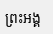ព្រះអង្គ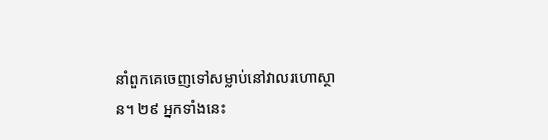នាំពួកគេចេញទៅសម្លាប់នៅវាលរហោស្ថាន។ ២៩ អ្នកទាំងនេះ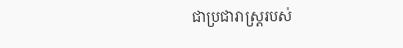ជាប្រជារាស្ត្ររបស់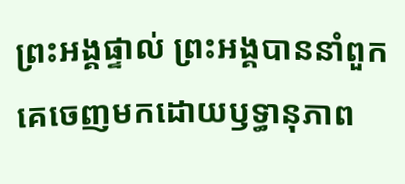ព្រះអង្គផ្ទាល់ ព្រះអង្គបាននាំពួកគេចេញមកដោយឫទ្ធានុភាព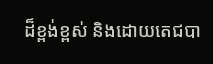ដ៏ខ្ពង់ខ្ពស់ និងដោយតេជបា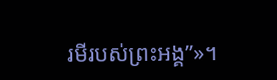រមីរបស់ព្រះអង្គ”»។